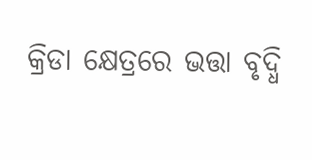କ୍ରିଡା କ୍ଷେତ୍ରରେ ଭତ୍ତା ବୃଦ୍ଧି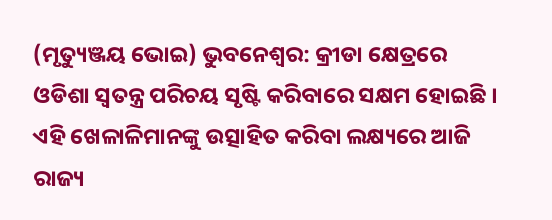(ମୃତ୍ୟୁଞ୍ଜୟ ଭୋଇ) ଭୁବନେଶ୍ୱର: କ୍ରୀଡା କ୍ଷେତ୍ରରେ ଓଡିଶା ସ୍ୱତନ୍ତ୍ର ପରିଚୟ ସୃଷ୍ଟି କରିବାରେ ସକ୍ଷମ ହୋଇଛି । ଏହି ଖେଳାଳିମାନଙ୍କୁ ଉତ୍ସାହିତ କରିବା ଲକ୍ଷ୍ୟରେ ଆଜି ରାଜ୍ୟ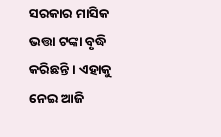ସରକାର ମାସିକ ଭତ୍ତା ଟଙ୍କା ବୃଦ୍ଧି କରିଛନ୍ତି । ଏହାକୁ ନେଇ ଆଜି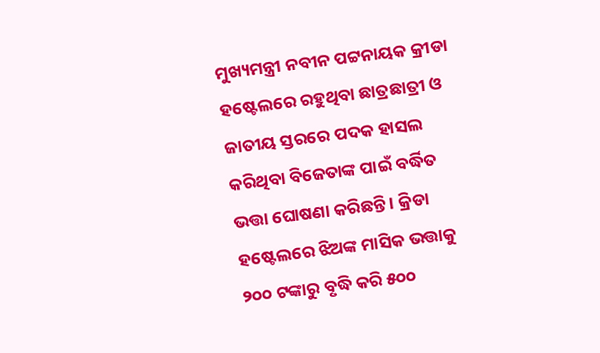ମୁଖ୍ୟମନ୍ତ୍ରୀ ନବୀନ ପଟ୍ଟନାୟକ କ୍ରୀଡା ହଷ୍ଟେଲରେ ରହୁଥିବା ଛାତ୍ରଛାତ୍ରୀ ଓ ଜାତୀୟ ସ୍ତରରେ ପଦକ ହାସଲ କରିଥିବା ବିଜେତାଙ୍କ ପାଇଁ ବର୍ଦ୍ଧିତ ଭତ୍ତା ଘୋଷଣା କରିଛନ୍ତି । କ୍ରିଡା ହଷ୍ଟେଲରେ ଝିଅଙ୍କ ମାସିକ ଭତ୍ତାକୁ ୨୦୦ ଟଙ୍କାରୁ ବୃଦ୍ଧି କରି ୫୦୦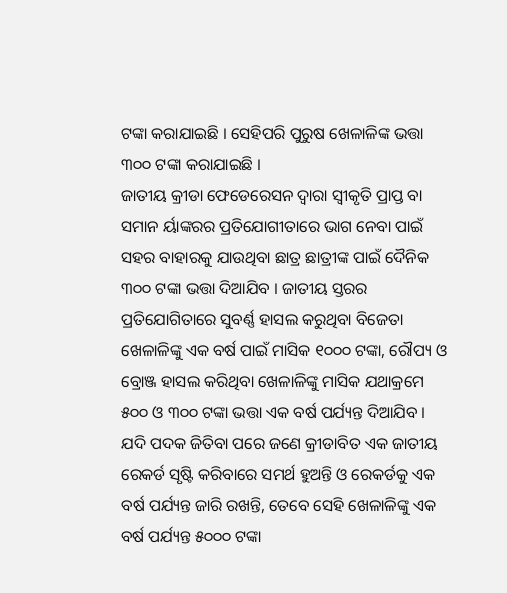ଟଙ୍କା କରାଯାଇଛି । ସେହିପରି ପୁରୁଷ ଖେଳାଳିଙ୍କ ଭତ୍ତା ୩୦୦ ଟଙ୍କା କରାଯାଇଛି ।
ଜାତୀୟ କ୍ରୀଡା ଫେଡେରେସନ ଦ୍ୱାରା ସ୍ୱୀକୃତି ପ୍ରାପ୍ତ ବା ସମାନ ର୍ୟାଙ୍କରର ପ୍ରତିଯୋଗୀତାରେ ଭାଗ ନେବା ପାଇଁ ସହର ବାହାରକୁ ଯାଉଥିବା ଛାତ୍ର ଛାତ୍ରୀଙ୍କ ପାଇଁ ଦୈନିକ ୩୦୦ ଟଙ୍କା ଭତ୍ତା ଦିଆଯିବ । ଜାତୀୟ ସ୍ତରର ପ୍ରତିଯୋଗିତାରେ ସୁବର୍ଣ୍ଣ ହାସଲ କରୁଥିବା ବିଜେତା ଖେଳାଳିଙ୍କୁ ଏକ ବର୍ଷ ପାଇଁ ମାସିକ ୧୦୦୦ ଟଙ୍କା, ରୌପ୍ୟ ଓ ବ୍ରୋଞ୍ଜ ହାସଲ କରିଥିବା ଖେଳାଳିଙ୍କୁ ମାସିକ ଯଥାକ୍ରମେ ୫୦୦ ଓ ୩୦୦ ଟଙ୍କା ଭତ୍ତା ଏକ ବର୍ଷ ପର୍ଯ୍ୟନ୍ତ ଦିଆଯିବ । ଯଦି ପଦକ ଜିତିବା ପରେ ଜଣେ କ୍ରୀଡାବିତ ଏକ ଜାତୀୟ ରେକର୍ଡ ସୃଷ୍ଟି କରିବାରେ ସମର୍ଥ ହୁଅନ୍ତି ଓ ରେକର୍ଡକୁ ଏକ ବର୍ଷ ପର୍ଯ୍ୟନ୍ତ ଜାରି ରଖନ୍ତି, ତେବେ ସେହି ଖେଳାଳିଙ୍କୁ ଏକ ବର୍ଷ ପର୍ଯ୍ୟନ୍ତ ୫୦୦୦ ଟଙ୍କା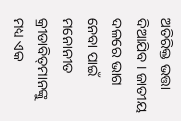ଅତିରିକ୍ତ ଭତ୍ତା ଦିଆଯିବ । ଜାତୀୟ ଦଳରେ ଭାଗ ନେବା ପାଇଁ ମନୋନୀତ କ୍ରୀଡାବିତ୍‌ମାନଙ୍କୁ ମଧ୍ୟ ଏକ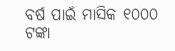ବର୍ଷ ପାଇଁ ମାସିକ ୧୦୦୦ ଟଙ୍କା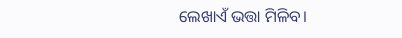ଲେଖାଏଁ ଭତ୍ତା ମିଳିବ।